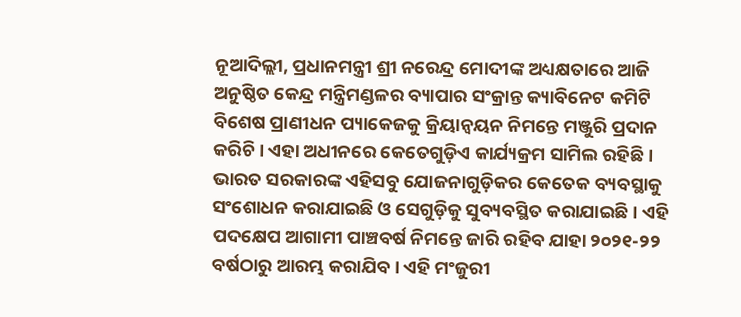ନୂଆଦିଲ୍ଲୀ, ପ୍ରଧାନମନ୍ତ୍ରୀ ଶ୍ରୀ ନରେନ୍ଦ୍ର ମୋଦୀଙ୍କ ଅଧ୍ୟକ୍ଷତାରେ ଆଜି ଅନୁଷ୍ଠିତ କେନ୍ଦ୍ର ମନ୍ତ୍ରିମଣ୍ଡଳର ବ୍ୟାପାର ସଂକ୍ରାନ୍ତ କ୍ୟାବିନେଟ କମିଟି ବିଶେଷ ପ୍ରାଣୀଧନ ପ୍ୟାକେଜକୁ କ୍ରିୟାନ୍ୱୟନ ନିମନ୍ତେ ମଞ୍ଜୁରି ପ୍ରଦାନ କରିଚି । ଏହା ଅଧୀନରେ କେତେଗୁଡ଼ିଏ କାର୍ଯ୍ୟକ୍ରମ ସାମିଲ ରହିଛି । ଭାରତ ସରକାରଙ୍କ ଏହିସବୁ ଯୋଜନାଗୁଡ଼ିକର କେତେକ ବ୍ୟବସ୍ଥାକୁ ସଂଶୋଧନ କରାଯାଇଛି ଓ ସେଗୁଡ଼ିକୁ ସୁବ୍ୟବସ୍ଥିତ କରାଯାଇଛି । ଏହି ପଦକ୍ଷେପ ଆଗାମୀ ପାଞ୍ଚବର୍ଷ ନିମନ୍ତେ ଜାରି ରହିବ ଯାହା ୨୦୨୧-୨୨ ବର୍ଷଠାରୁ ଆରମ୍ଭ କରାଯିବ । ଏହି ମଂଜୁରୀ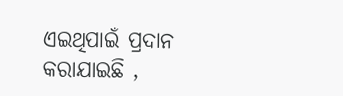ଏଇଥିପାଇଁ ପ୍ରଦାନ କରାଯାଇଛି ,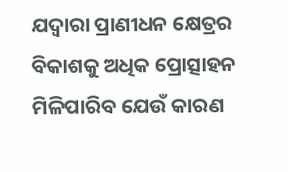ଯଦ୍ୱାରା ପ୍ରାଣୀଧନ କ୍ଷେତ୍ରର ବିକାଶକୁ ଅଧିକ ପ୍ରୋତ୍ସାହନ ମିଳିପାରିବ ଯେଉଁ କାରଣ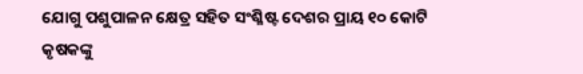ଯୋଗୁ ପଶୁପାଳନ କ୍ଷେତ୍ର ସହିତ ସଂଶ୍ଳିଷ୍ଟ ଦେଶର ପ୍ରାୟ ୧୦ କୋଟି କୃଷକଙ୍କୁ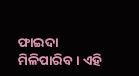ଫାଇଦା ମିଳିପାରିବ । ଏହି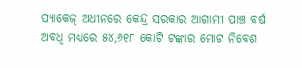ପ୍ୟାକେଜ୍ ଅଧୀନରେ କେନ୍ଦ୍ର ସରକାର ଆଗାମୀ ପାଞ୍ଚ ବର୍ଷ ଅବଧି ମଧ୍ୟରେ ୫୪,୬୧୮ କୋଟି ଟଙ୍କାର ମୋଟ ନିବେଶ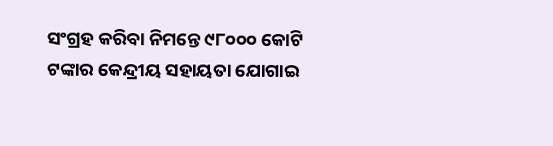ସଂଗ୍ରହ କରିବା ନିମନ୍ତେ ୯୮୦୦୦ କୋଟି ଟଙ୍କାର କେନ୍ଦ୍ରୀୟ ସହାୟତା ଯୋଗାଇ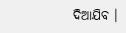ଦିଆଯିବ ।